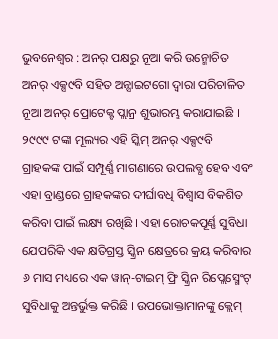ଭୁବନେଶ୍ୱର : ଅନର୍ ପକ୍ଷରୁ ନୂଆ କରି ଉନ୍ମୋଚିତ ଅନର୍ ଏକ୍ସ୯ବି ସହିତ ଅନ୍ସାଇଟଗୋ ଦ୍ୱାରା ପରିଚାଳିତ ନୂଆ ଅନର୍ ପ୍ରୋଟେକ୍ଟ ପ୍ଲାନ୍ର ଶୁଭାରମ୍ଭ କରାଯାଇଛି । ୨୯୯୯ ଟଙ୍କା ମୂଲ୍ୟର ଏହି ସ୍କିମ୍ ଅନର୍ ଏକ୍ସ୯ବି ଗ୍ରାହକଙ୍କ ପାଇଁ ସମ୍ପୂର୍ଣ୍ଣ ମାଗଣାରେ ଉପଲବ୍ଧ ହେବ ଏବଂ ଏହା ବ୍ରାଣ୍ଡରେ ଗ୍ରାହକଙ୍କର ଦୀର୍ଘାବଧି ବିଶ୍ୱାସ ବିକଶିତ କରିବା ପାଇଁ ଲକ୍ଷ୍ୟ ରଖିଛି । ଏହା ରୋଚକପୂର୍ଣ୍ଣ ସୁବିଧା ଯେପରିକି ଏକ କ୍ଷତିଗ୍ରସ୍ତ ସ୍କ୍ରିନ କ୍ଷେତ୍ରରେ କ୍ରୟ କରିବାର ୬ ମାସ ମଧ୍ୟରେ ଏକ ୱାନ୍-ଟାଇମ୍ ଫ୍ରି ସ୍କ୍ରିନ ରିପ୍ଲେସ୍ମେଂଟ୍ ସୁବିଧାକୁ ଅନ୍ତର୍ଭୁକ୍ତ କରିଛି । ଉପଭୋକ୍ତାମାନଙ୍କୁ କ୍ଲେମ୍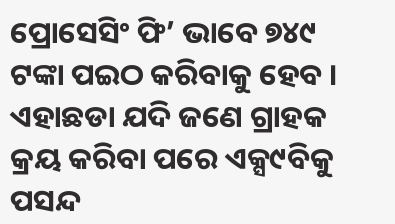ପ୍ରୋସେସିଂ ଫି’ ଭାବେ ୭୪୯ ଟଙ୍କା ପଇଠ କରିବାକୁ ହେବ । ଏହାଛଡା ଯଦି ଜଣେ ଗ୍ରାହକ କ୍ରୟ କରିବା ପରେ ଏକ୍ସ୯ବିକୁ ପସନ୍ଦ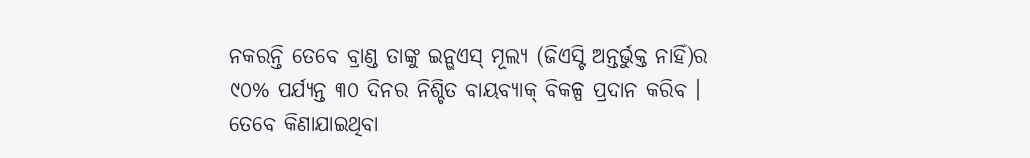ନକରନ୍ତି ତେବେ ବ୍ରାଣ୍ଡ ତାଙ୍କୁ ଇନ୍ଭଏସ୍ ମୂଲ୍ୟ (ଜିଏସ୍ଟି ଅନ୍ତର୍ଭୁକ୍ତ ନାହିଁ)ର ୯୦% ପର୍ଯ୍ୟନ୍ତ ୩୦ ଦିନର ନିଶ୍ଚିତ ବାୟବ୍ୟାକ୍ ବିକଳ୍ପ ପ୍ରଦାନ କରିବ । ତେବେ କିଣାଯାଇଥିବା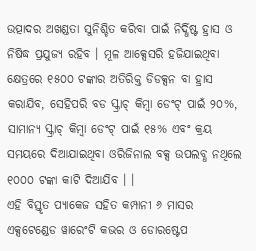ଉତ୍ପାଦର ଅଖଣ୍ଡତା ସୁନିଶ୍ଚିତ କରିବା ପାଇଁ ନିର୍ଦ୍ଧିଷ୍ଟ ହ୍ରାସ ଓ ନିଷିଦ୍ଧ ପ୍ରଯୁଜ୍ୟ ରହିବ । ମୂଳ ଆକ୍ସେସରି ହଜିଯାଇଥିବା କ୍ଷେତ୍ରରେ ୧୫୦୦ ଟଙ୍କାର ଅତିରିକ୍ତ ଡିଡକ୍ସନ ବା ହ୍ରାସ କରାଯିବ, ସେହିପରି ବଡ ସ୍କ୍ରାଚ୍ କିମ୍ବା ଡେଂଟ୍ ପାଇଁ ୨୦%, ସାମାନ୍ୟ ସ୍କ୍ରାଚ୍ କିମ୍ବା ଡେଂଟ୍ ପାଇଁ ୧୫% ଏବଂ କ୍ରୟ ସମୟରେ ଦିଆଯାଇଥିବା ଓରିଜିନାଲ ବକ୍ସ ଉପଲବ୍ଧ ନଥିଲେ ୧୦୦୦ ଟଙ୍କା କାଟି ଦିଆଯିବ । ।
ଏହି ବିସ୍ତୃତ ପ୍ୟାକେଜ ସହିତ କମ୍ପାନୀ ୬ ମାସର ଏକ୍ସଟେଣ୍ଡେଡ ୱାରେଂଟି କଭର ଓ ଡୋରଷ୍ଟେପ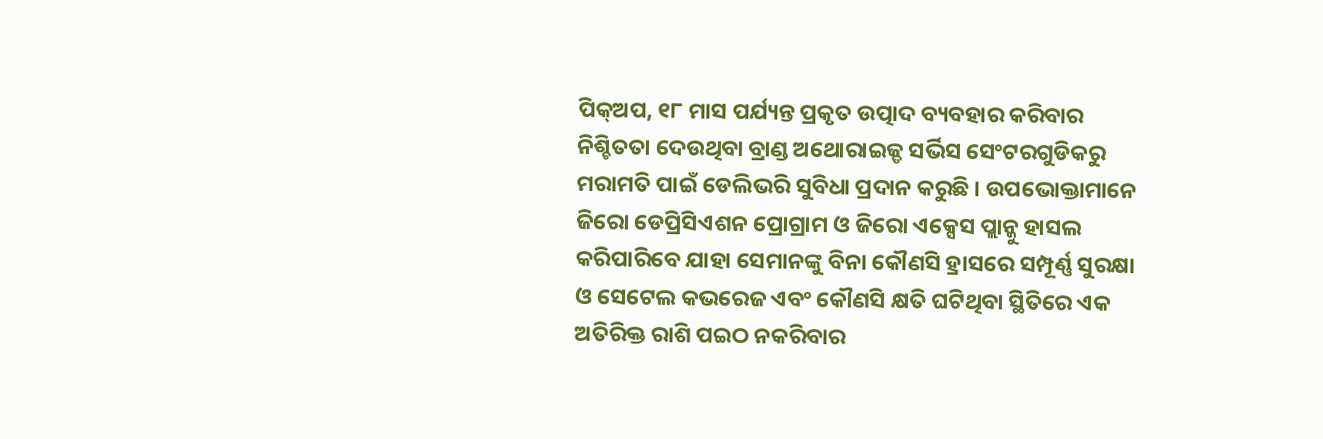ପିକ୍ଅପ, ୧୮ ମାସ ପର୍ଯ୍ୟନ୍ତ ପ୍ରକୃତ ଉତ୍ପାଦ ବ୍ୟବହାର କରିବାର ନିଶ୍ଚିତତା ଦେଉଥିବା ବ୍ରାଣ୍ଡ ଅଥୋରାଇଜ୍ଡ ସର୍ଭିସ ସେଂଟରଗୁଡିକରୁ ମରାମତି ପାଇଁ ଡେଲିଭରି ସୁବିଧା ପ୍ରଦାନ କରୁଛି । ଉପଭୋକ୍ତାମାନେ ଜିରୋ ଡେପ୍ରିସିଏଶନ ପ୍ରୋଗ୍ରାମ ଓ ଜିରୋ ଏକ୍ସେସ ପ୍ଲାନ୍କୁ ହାସଲ କରିପାରିବେ ଯାହା ସେମାନଙ୍କୁ ବିନା କୌଣସି ହ୍ରାସରେ ସମ୍ପୂର୍ଣ୍ଣ ସୁରକ୍ଷା ଓ ସେଟେଲ କଭରେଜ ଏବଂ କୌଣସି କ୍ଷତି ଘଟିଥିବା ସ୍ଥିତିରେ ଏକ ଅତିରିକ୍ତ ରାଶି ପଇଠ ନକରିବାର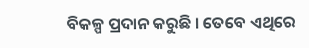ବିକଳ୍ପ ପ୍ରଦାନ କରୁଛି । ତେବେ ଏଥିରେ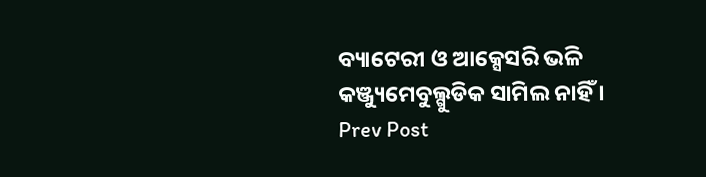ବ୍ୟାଟେରୀ ଓ ଆକ୍ସେସରି ଭଳି କଞ୍ଜ୍ୟୁମେବୁଲ୍ଗୁଡିକ ସାମିଲ ନାହିଁ ।
Prev Post